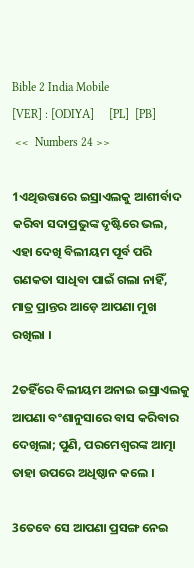Bible 2 India Mobile
[VER] : [ODIYA]     [PL]  [PB]
 <<  Numbers 24 >>

1ଏଥିଉତ୍ତାରେ ଇସ୍ରାଏଲକୁ ଆଶୀର୍ବାଦ କରିବା ସଦାପ୍ରଭୁଙ୍କ ଦୃଷ୍ଟିରେ ଭଲ, ଏହା ଦେଖି ବିଲୀୟମ ପୂର୍ବ ପରି ଗଣକତା ସାଧିବା ପାଇଁ ଗଲା ନାହିଁ, ମାତ୍ର ପ୍ରାନ୍ତର ଆଡ଼େ ଆପଣା ମୁଖ ରଖିଲା ।

2ତହିଁରେ ବିଲୀୟମ ଅନାଇ ଇସ୍ରାଏଲକୁ ଆପଣା ବଂଶାନୁସାରେ ବାସ କରିବାର ଦେଖିଲା; ପୁଣି, ପରମେଶ୍ୱରଙ୍କ ଆତ୍ମା ତାହା ଉପରେ ଅଧିଷ୍ଠାନ କଲେ ।

3ତେବେ ସେ ଆପଣା ପ୍ରସଙ୍ଗ ନେଇ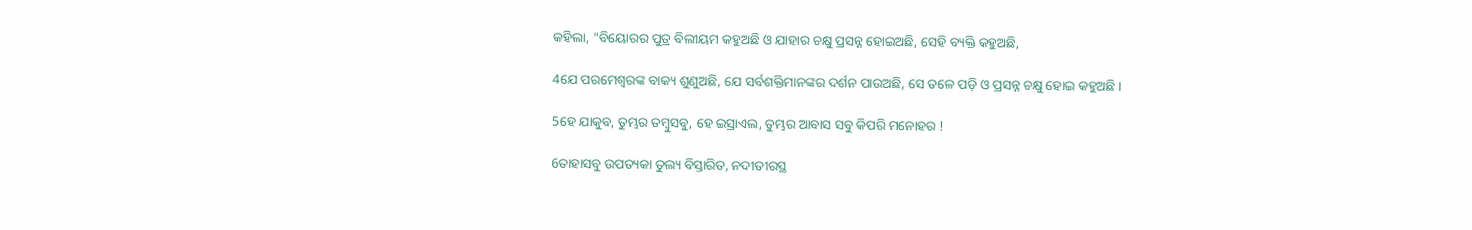କହିଲା, "ବିୟୋରର ପୁତ୍ର ବିଲୀୟମ କହୁଅଛି ଓ ଯାହାର ଚକ୍ଷୁ ପ୍ରସନ୍ନ ହୋଇଅଛି, ସେହି ବ୍ୟକ୍ତି କହୁଅଛି,

4ଯେ ପରମେଶ୍ୱରଙ୍କ ବାକ୍ୟ ଶୁଣୁଅଛି, ଯେ ସର୍ବଶକ୍ତିମାନଙ୍କର ଦର୍ଶନ ପାଉଅଛି, ସେ ତଳେ ପଡ଼ି ଓ ପ୍ରସନ୍ନ ଚକ୍ଷୁ ହୋଇ କହୁଅଛି ।

5ହେ ଯାକୁବ, ତୁମ୍ଭର ତମ୍ବୁସବୁ, ହେ ଇସ୍ରାଏଲ, ତୁମ୍ଭର ଆବାସ ସବୁ କିପରି ମନୋହର !

6ତାହାସବୁ ଉପତ୍ୟକା ତୁଲ୍ୟ ବିସ୍ତାରିତ, ନଦୀତୀରସ୍ଥ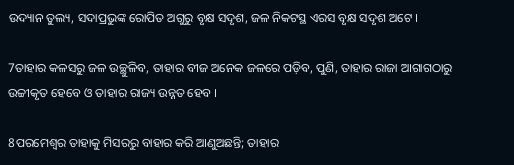ଉଦ୍ୟାନ ତୁଲ୍ୟ, ସଦାପ୍ରଭୁଙ୍କ ରୋପିତ ଅଗୁରୁ ବୃକ୍ଷ ସଦୃଶ, ଜଳ ନିକଟସ୍ଥ ଏରସ ବୃକ୍ଷ ସଦୃଶ ଅଟେ ।

7ତାହାର କଳସରୁ ଜଳ ଉଚ୍ଛୁଳିବ, ତାହାର ବୀଜ ଅନେକ ଜଳରେ ପଡ଼ିବ, ପୁଣି, ତାହାର ରାଜା ଆଗାଗଠାରୁ ଉଚ୍ଚୀକୃତ ହେବେ ଓ ତାହାର ରାଜ୍ୟ ଉନ୍ନତ ହେବ ।

8ପରମେଶ୍ୱର ତାହାକୁ ମିସରରୁ ବାହାର କରି ଆଣୁଅଛନ୍ତି; ତାହାର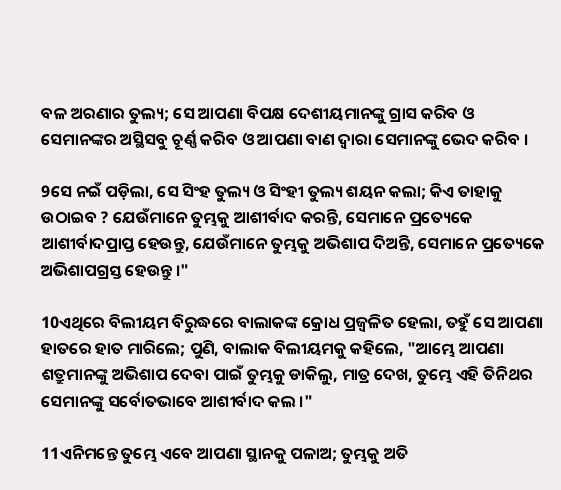ବଳ ଅରଣାର ତୁଲ୍ୟ; ସେ ଆପଣା ବିପକ୍ଷ ଦେଶୀୟମାନଙ୍କୁ ଗ୍ରାସ କରିବ ଓ ସେମାନଙ୍କର ଅସ୍ଥିସବୁ ଚୂର୍ଣ୍ଣ କରିବ ଓ ଆପଣା ବାଣ ଦ୍ୱାରା ସେମାନଙ୍କୁ ଭେଦ କରିବ ।

9ସେ ନଇଁ ପଡ଼ିଲା, ସେ ସିଂହ ତୁଲ୍ୟ ଓ ସିଂହୀ ତୁଲ୍ୟ ଶୟନ କଲା; କିଏ ତାହାକୁ ଉଠାଇବ ? ଯେଉଁମାନେ ତୁମ୍ଭକୁ ଆଶୀର୍ବାଦ କରନ୍ତି, ସେମାନେ ପ୍ରତ୍ୟେକେ ଆଶୀର୍ବାଦପ୍ରାପ୍ତ ହେଉନ୍ତୁ, ଯେଉଁମାନେ ତୁମ୍ଭକୁ ଅଭିଶାପ ଦିଅନ୍ତି, ସେମାନେ ପ୍ରତ୍ୟେକେ ଅଭିଶାପଗ୍ରସ୍ତ ହେଉନ୍ତୁ ।"

10ଏଥିରେ ବିଲୀୟମ ବିରୁଦ୍ଧରେ ବାଲାକଙ୍କ କ୍ରୋଧ ପ୍ରଜ୍ୱଳିତ ହେଲା, ତହୁଁ ସେ ଆପଣା ହାତରେ ହାତ ମାରିଲେ; ପୁଣି, ବାଲାକ ବିଲୀୟମକୁ କହିଲେ, "ଆମ୍ଭେ ଆପଣା ଶତ୍ରୁମାନଙ୍କୁ ଅଭିଶାପ ଦେବା ପାଇଁ ତୁମ୍ଭକୁ ଡାକିଲୁ, ମାତ୍ର ଦେଖ, ତୁମ୍ଭେ ଏହି ତିନିଥର ସେମାନଙ୍କୁ ସର୍ବୋତଭାବେ ଆଶୀର୍ବାଦ କଲ ।"

11ଏନିମନ୍ତେ ତୁମ୍ଭେ ଏବେ ଆପଣା ସ୍ଥାନକୁ ପଳାଅ; ତୁମ୍ଭକୁ ଅତି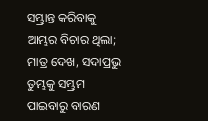ସମ୍ଭ୍ରାନ୍ତ କରିବାକୁ ଆମ୍ଭର ବିଚାର ଥିଲା; ମାତ୍ର ଦେଖ, ସଦାପ୍ରଭୁ ତୁମ୍ଭକୁ ସମ୍ଭ୍ରମ ପାଇବାରୁ ବାରଣ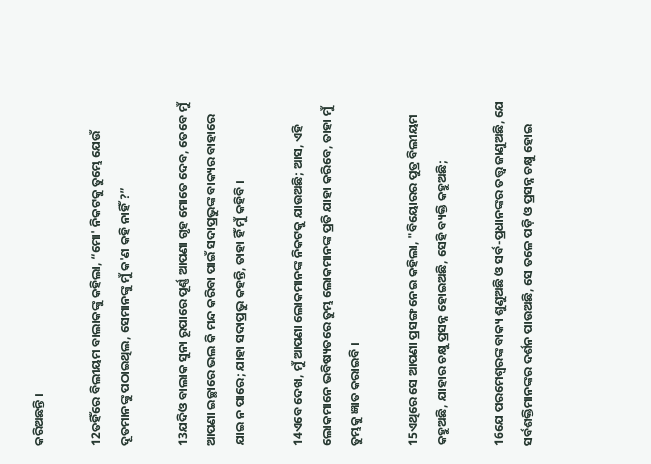କରିଅଛନ୍ତି ।

12ତହିଁରେ ବିଲୀୟମ ବାଲାକଙ୍କୁ କହିଲା, “ମୋ' ନିକଟକୁ ତୁମ୍ଭେ ଯେଉଁ ଦୂତମାନଙ୍କୁ ପଠାଇଥିଲ, ସେମାନଙ୍କୁ ମୁଁ କ'ଣ କହି ନାହିଁ ?”

13ଯଦିଓ ବାଲାକ ସୁନା ରୂପାରେ ପୂର୍ଣ୍ଣ ଆପଣା ଗୃହ ମୋତେ ଦେବ, ତେବେ ମୁଁ ଆପଣା ଇଚ୍ଛାରେ ଭଲ କି ମନ୍ଦ କରିବା ପାଇଁ ସଦାପ୍ରଭୁଙ୍କ ବାକ୍ୟର ବାହାରେ ଯାଇ ନ ପାରେ; ଯାହା ସଦାପ୍ରଭୁ କହନ୍ତି, ତାହା ହିଁ ମୁଁ କହିବି ।

14ଏବେ ଦେଖ, ମୁଁ ଆପଣା ଲୋକମାନଙ୍କ ନିକଟକୁ ଯାଉଅଛି; ଆସ, ଏହି ଲୋକମାନେ ଭବିଷ୍ୟତରେ ତୁମ୍ଭ ଲୋକମାନଙ୍କ ପ୍ରତି ଯାହା କରିବେ, ତାହା ମୁଁ ତୁମ୍ଭକୁ ଜ୍ଞାତ କରାଇବି ।

15ଏଥିରେ ସେ ଆପଣା ପ୍ରସଙ୍ଗ ନେଇ କହିଲା, "ବିୟୋରର ପୁତ୍ର ବିଲୀୟମ କହୁଅଛି, ଯାହାର ଚକ୍ଷୁ ପ୍ରସନ୍ନ ହୋଇଅଛି, ସେହି ବ୍ୟକ୍ତି କହୁଅଛି;

16ଯେ ପରମେଶ୍ୱରଙ୍କ ବାକ୍ୟ ଶୁଣୁଅଛି ଓ ସର୍ବ-ପ୍ରଧାନଙ୍କର ତତ୍ତ୍ୱ ଜାଣୁଅଛି, ଯେ ସର୍ବଶକ୍ତିମାନଙ୍କର ଦର୍ଶନ ପାଉଅଛି, ସେ ତଳେ ପଡ଼ି ଓ ପ୍ରସନ୍ନ ଚକ୍ଷୁ ହୋଇ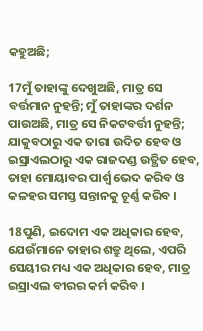କହୁଅଛି;

17ମୁଁ ତାହାଙ୍କୁ ଦେଖୁଅଛି, ମାତ୍ର ସେ ବର୍ତ୍ତମାନ ନୁହନ୍ତି; ମୁଁ ତାହାଙ୍କର ଦର୍ଶନ ପାଉଅଛି, ମାତ୍ର ସେ ନିକଟବର୍ତ୍ତୀ ନୁହନ୍ତି; ଯାକୁବଠାରୁ ଏକ ତାରା ଉଦିତ ହେବ ଓ ଇସ୍ରାଏଲଠାରୁ ଏକ ରାଜଦଣ୍ଡ ଉତ୍ଥିତ ହେବ, ତାହା ମୋୟାବର ପାର୍ଶ୍ୱ ଭେଦ କରିବ ଓ କଳହର ସମସ୍ତ ସନ୍ତାନକୁ ଚୂର୍ଣ୍ଣ କରିବ ।

18ପୁଣି, ଇଦୋମ ଏକ ଅଧିକାର ହେବ, ଯେଉଁମାନେ ତାହାର ଶତ୍ରୁ ଥିଲେ, ଏପରି ସେୟୀର ମଧ୍ୟ ଏକ ଅଧିକାର ହେବ, ମାତ୍ର ଇସ୍ରାଏଲ ବୀରର କର୍ମ କରିବ ।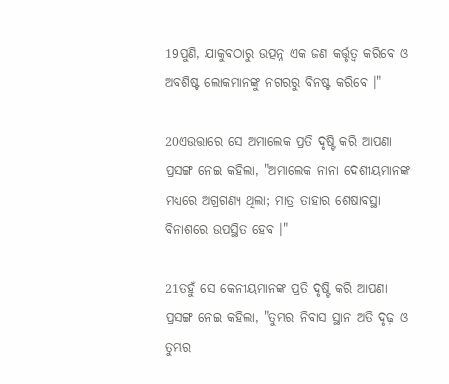19ପୁଣି, ଯାକୁବଠାରୁ ଉତ୍ପନ୍ନ ଏକ ଜଣ କର୍ତ୍ତୃତ୍ୱ କରିବେ ଓ ଅବଶିଷ୍ଟ ଲୋକମାନଙ୍କୁ ନଗରରୁ ବିନଷ୍ଟ କରିବେ ।"

20ଏଉତ୍ତାରେ ସେ ଅମାଲେକ ପ୍ରତି ଦୃଷ୍ଟି କରି ଆପଣା ପ୍ରସଙ୍ଗ ନେଇ କହିଲା, "ଅମାଲେକ ନାନା ଦେଶୀୟମାନଙ୍କ ମଧ୍ୟରେ ଅଗ୍ରଗଣ୍ୟ ଥିଲା; ମାତ୍ର ତାହାର ଶେଷାବସ୍ଥା ବିନାଶରେ ଉପସ୍ଥିତ ହେବ ।"

21ତହୁଁ ସେ କେନୀୟମାନଙ୍କ ପ୍ରତି ଦୃଷ୍ଟି କରି ଆପଣା ପ୍ରସଙ୍ଗ ନେଇ କହିଲା, "ତୁମ୍ଭର ନିବାସ ସ୍ଥାନ ଅତି ଦୃଢ଼ ଓ ତୁମ୍ଭର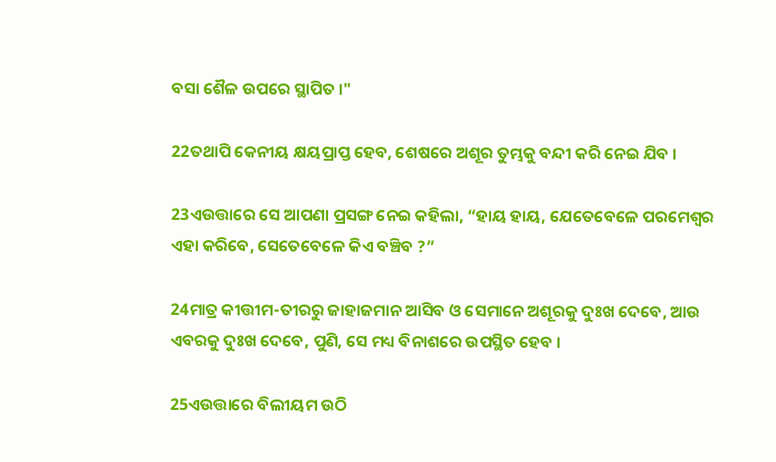ବସା ଶୈଳ ଉପରେ ସ୍ଥାପିତ ।"

22ତଥାପି କେନୀୟ କ୍ଷୟପ୍ରାପ୍ତ ହେବ, ଶେଷରେ ଅଶୂର ତୁମ୍ଭକୁ ବନ୍ଦୀ କରି ନେଇ ଯିବ ।

23ଏଉତ୍ତାରେ ସେ ଆପଣା ପ୍ରସଙ୍ଗ ନେଇ କହିଲା, “ହାୟ ହାୟ, ଯେତେବେଳେ ପରମେଶ୍ୱର ଏହା କରିବେ, ସେତେବେଳେ କିଏ ବଞ୍ଚିବ ?”

24ମାତ୍ର କୀତ୍ତୀମ-ତୀରରୁ ଜାହାଜମାନ ଆସିବ ଓ ସେମାନେ ଅଶୂରକୁ ଦୁଃଖ ଦେବେ, ଆଉ ଏବରକୁ ଦୁଃଖ ଦେବେ, ପୁଣି, ସେ ମଧ୍ୟ ବିନାଶରେ ଉପସ୍ଥିତ ହେବ ।

25ଏଉତ୍ତାରେ ବିଲୀୟମ ଉଠି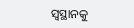ସ୍ୱସ୍ଥାନକୁ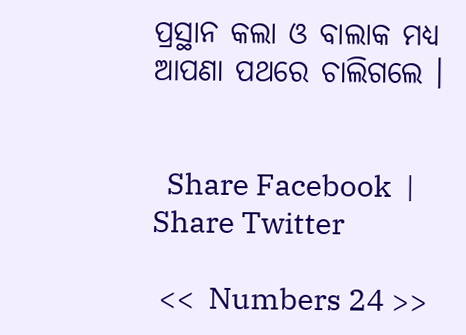ପ୍ରସ୍ଥାନ କଲା ଓ ବାଲାକ ମଧ୍ୟ ଆପଣା ପଥରେ ଚାଲିଗଲେ ।


  Share Facebook  |  Share Twitter

 <<  Numbers 24 >>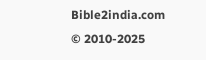Bible2india.com
© 2010-2025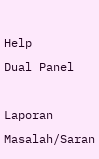Help
Dual Panel

Laporan Masalah/Saran